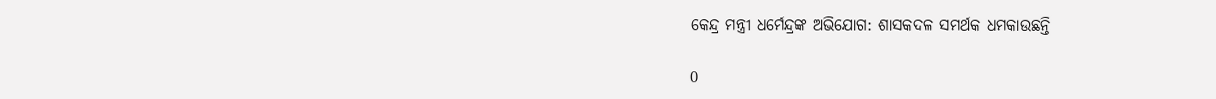କେନ୍ଦ୍ର ମନ୍ତ୍ରୀ ଧର୍ମେନ୍ଦ୍ରଙ୍କ ଅଭିଯୋଗ: ଶାସକଦଳ ସମର୍ଥକ ଧମକାଉଛନ୍ତି

0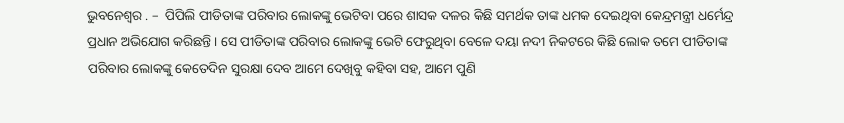ଭୁବନେଶ୍ୱର . –  ପିପିଲି ପୀଡିତାଙ୍କ ପରିବାର ଲୋକଙ୍କୁ ଭେଟିବା ପରେ ଶାସକ ଦଳର କିଛି ସମର୍ଥକ ତାଙ୍କ ଧମକ ଦେଇଥିବା କେନ୍ଦ୍ରମନ୍ତ୍ରୀ ଧର୍ମେନ୍ଦ୍ର ପ୍ରଧାନ ଅଭିଯୋଗ କରିଛନ୍ତି । ସେ ପୀଡିତାଙ୍କ ପରିବାର ଲୋକଙ୍କୁ ଭେଟି ଫେରୁଥିବା ବେଳେ ଦୟା ନଦୀ ନିକଟରେ କିଛି ଲୋକ ତମେ ପୀଡିତାଙ୍କ ପରିବାର ଲୋକଙ୍କୁ କେତେଦିନ ସୁରକ୍ଷା ଦେବ ଆମେ ଦେଖିବୁ କହିବା ସହ, ଆମେ ପୁଣି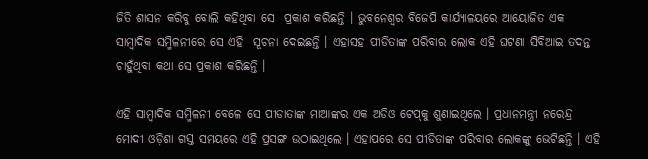ଜିତି ଶାସନ କରିବୁ ବୋଲି କହିଥିବା ସେ  ପ୍ରକାଶ କରିଛନ୍ତି । ଭୁବନେଶ୍ୱର ବିଜେପି କାର୍ଯ୍ୟାଳୟରେ ଆୟୋଜିତ ଏକ ସାମ୍ବାଦିକ ସମ୍ମିଳନୀରେ ସେ ଏହି  ସୂଚନା ଦେଇଛନ୍ତି । ଏହାସହ ପୀଡିତାଙ୍କ ପରିବାର ଲୋକ ଏହି ଘଟଣା ସିବିଆଇ ତଦନ୍ତ ଚାହୁଁଥିବା କଥା ସେ ପ୍ରକାଶ କରିଛନ୍ତି ।

ଏହି ସାମ୍ବାଦିକ ସମ୍ମିଳନୀ ବେଳେ ସେ ପୀଡାତାଙ୍କ ମାଆଙ୍କର ଏକ ଅଡିଓ ଟେପ୍‌କୁ ଶୁଣାଇଥିଲେ । ପ୍ରଧାନମନ୍ତ୍ରୀ ନରେନ୍ଦ୍ର ମୋଦୀ ଓଡ଼ିଶା ଗସ୍ତ ସମୟରେ ଏହି ପ୍ରସଙ୍ଗ ଉଠାଇଥିଲେ । ଏହାପରେ ସେ ପୀଡିତାଙ୍କ ପରିବାର ଲୋକଙ୍କୁ ଭେଟିଛନ୍ତି । ଏହି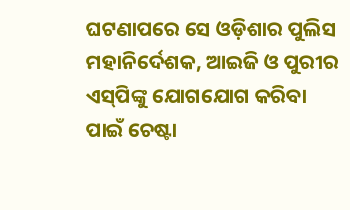ଘଟଣାପରେ ସେ ଓଡ଼ିଶାର ପୁଲିସ ମହାନିର୍ଦେଶକ, ଆଇଜି ଓ ପୁରୀର ଏସ୍‌ପିଙ୍କୁ ଯୋଗଯୋଗ କରିବା ପାଇଁ ଚେଷ୍ଟା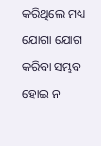କରିଥିଲେ ମଧ୍ୟ ଯୋଗା ଯୋଗ କରିବା ସମ୍ଭବ ହୋଇ ନ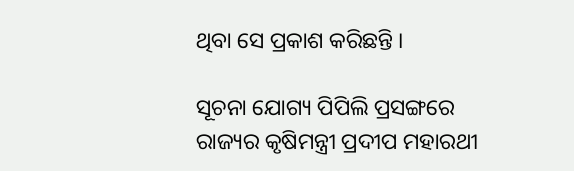ଥିବା ସେ ପ୍ରକାଶ କରିଛନ୍ତି ।

ସୂଚନା ଯୋଗ୍ୟ ପିପିଲି ପ୍ରସଙ୍ଗରେ ରାଜ୍ୟର କୃଷିମନ୍ତ୍ରୀ ପ୍ରଦୀପ ମହାରଥୀ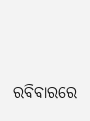ରବିବାରରେ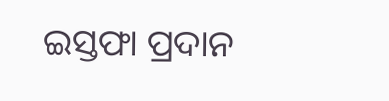ଇସ୍ତଫା ପ୍ରଦାନ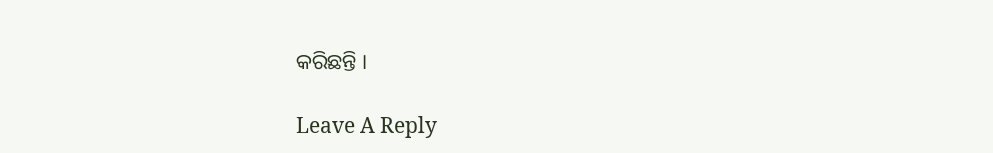କରିଛନ୍ତି ।

Leave A Reply